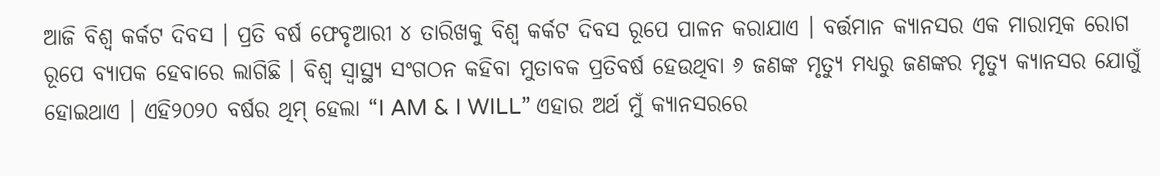ଆଜି ବିଶ୍ୱ କର୍କଟ ଦିବସ । ପ୍ରତି ବର୍ଷ ଫେବୃଆରୀ ୪ ତାରିଖକୁ ବିଶ୍ୱ କର୍କଟ ଦିବସ ରୂପେ ପାଳନ କରାଯାଏ । ବର୍ତ୍ତମାନ କ୍ୟାନସର ଏକ ମାରାତ୍ମକ ରୋଗ ରୂପେ ବ୍ୟାପକ ହେବାରେ ଲାଗିଛି । ବିଶ୍ୱ ସ୍ୱାସ୍ଥ୍ୟ ସଂଗଠନ କହିବା ମୁତାବକ ପ୍ରତିବର୍ଷ ହେଉଥିବା ୬ ଜଣଙ୍କ ମୃତ୍ୟୁ ମଧ୍ୟରୁ ଜଣଙ୍କର ମୃତ୍ୟୁ କ୍ୟାନସର ଯୋଗୁଁ ହୋଇଥାଏ । ଏହି୨୦୨୦ ବର୍ଷର ଥିମ୍ ହେଲା “I AM & I WILL” ଏହାର ଅର୍ଥ ମୁଁ କ୍ୟାନସରରେ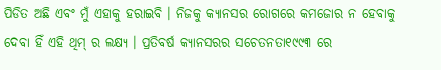ପିଡିତ ଅଛି ଏବଂ ମୁଁ ଏହାକୁ ହରାଇବି । ନିଜକୁ କ୍ୟାନସର ରୋଗରେ କମଜୋର ନ ହେବାକୁ ଦେବା ହିଁ ଏହି ଥିମ୍ ର ଲକ୍ଷ୍ୟ । ପ୍ରତିବର୍ଷ କ୍ୟାନସରର ସଚେତନତା୧୯୯୩ ରେ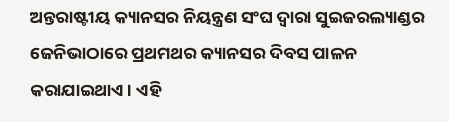ଅନ୍ତରାଷ୍ଟୀୟ କ୍ୟାନସର ନିୟନ୍ତ୍ରଣ ସଂଘ ଦ୍ୱାରା ସୁଇଜରଲ୍ୟାଣ୍ଡର ଜେନିଭାଠାରେ ପ୍ରଥମଥର କ୍ୟାନସର ଦିବସ ପାଳନ କରାଯାଇଥାଏ । ଏହି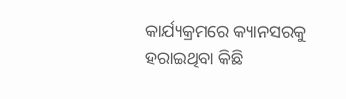କାର୍ଯ୍ୟକ୍ରମରେ କ୍ୟାନସରକୁ ହରାଇଥିବା କିଛି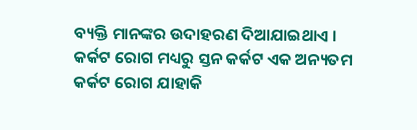ବ୍ୟକ୍ତି ମାନଙ୍କର ଉଦାହରଣ ଦିଆଯାଇଥାଏ । କର୍କଟ ରୋଗ ମଧ୍ୟରୁ ସ୍ତନ କର୍କଟ ଏକ ଅନ୍ୟତମ କର୍କଟ ରୋଗ ଯାହାକି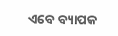ଏବେ ବ୍ୟାପକ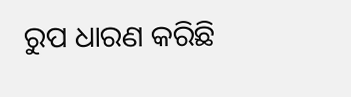ରୁପ ଧାରଣ କରିଛି